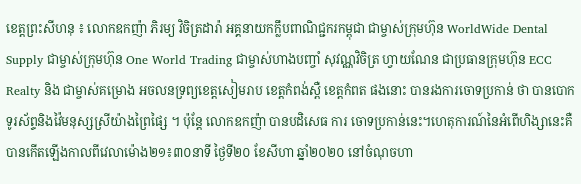ខេត្តព្រះសីហនុ ៖ លោកឧកញ៉ា ភិរម្យ វិចិត្រដារ៉ា អគ្គនាយកក្លឹបពាណិជ្ជករកម្ពុជា ជាម្ចាស់ក្រុមហ៊ុន WorldWide Dental Supply ជាម្ចាស់ក្រុមហ៊ុន One World Trading ជាម្ចាស់ហាងបញ្ចាំ សុវណ្ណវិចិត្រ ហ្វាយណែន ជាប្រធានក្រុមហ៊ុន ECC Realty និង ជាម្ចាស់គម្រោង អចលនទ្រព្យខេត្តសៀមរាប ខេត្តកំពង់ស្ពឺ ខេត្តកំពត ផងនោះ បានរងការចោទប្រកាន់ ថា បានបោកទូរស័ព្ទនិងវ៉ៃមនុស្សស្រីយ៉ាងព្រៃផ្សៃ ។ ប៉ុន្តែ លោកឧកញ៉ា បានបដិសេធ ការ ចោទប្រកាន់នេះ។ហេតុការណ៍នៃអំពើហិង្សានេះគឺ បានកើតឡើងកាលពីវេលាម៉ោង២១៖៣០នាទី ថ្ងៃទី២០ ខែសីហា ឆ្នាំ២០២០ នៅចំណុចហា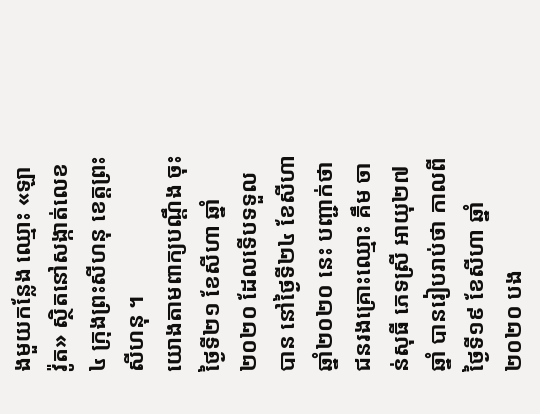ងមួយកន្លែង ឈ្មោះ «ឡា វ៉ូត» ស្ថិតនៅសង្កាត់លេខ៤ ក្រុងព្រះសីហនុ ខេត្តព្រះសីហនុ ។
យោងតាមពាក្យបណ្តឹង ចុះថ្ងៃទី២១ ខែសីហា ឆ្នាំ២០២០ ដែលទើបទទួលបាន នៅថ្ងៃទី២៤ ខែសីហា ឆ្នាំ២០២០ នេះ បញ្ជាក់ថា ជនរងគ្រោះឈ្មោះ គឹម ចាន់សុធី ភេទស្រី អាយុ២៧ឆ្នាំ បានរៀបរាប់ថា កាលពីថ្ងៃទី១៩ ខែសីហា ឆ្នាំ២០២០ បង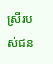ស្រីរបស់ជន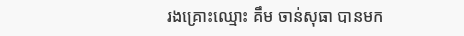រងគ្រោះឈ្មោះ គឹម ចាន់សុធា បានមក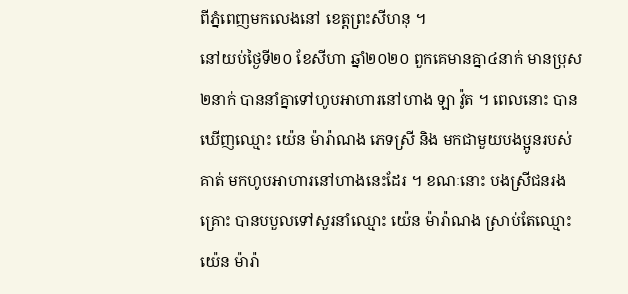ពីភ្នំពេញមកលេងនៅ ខេត្តព្រះសីហនុ ។
នៅយប់ថ្ងៃទី២០ ខែសីហា ឆ្នាំ២០២០ ពួកគេមានគ្នា៤នាក់ មានប្រុស២នាក់ បាននាំគ្នាទៅហូបអាហារនៅហាង ឡា វ៉ូត ។ ពេលនោះ បានឃើញឈ្មោះ យ៉េន ម៉ារ៉ាណង ភេទស្រី និង មកជាមួយបងប្អូនរបស់គាត់ មកហូបអាហារនៅហាងនេះដែរ ។ ខណៈនោះ បងស្រីជនរងគ្រោះ បានបបួលទៅសួរនាំឈ្មោះ យ៉េន ម៉ារ៉ាណង ស្រាប់តែឈ្មោះ យ៉េន ម៉ារ៉ា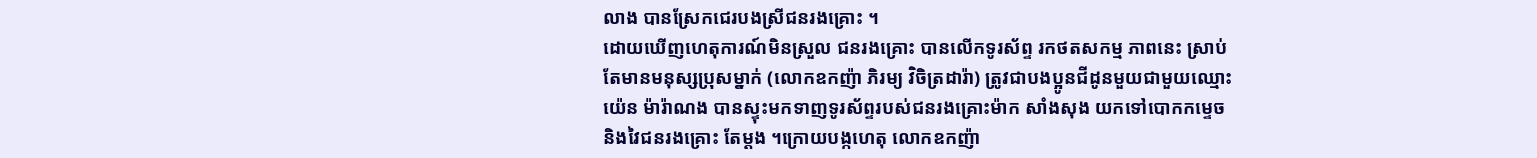លាង បានស្រែកជេរបងស្រីជនរងគ្រោះ ។
ដោយឃើញហេតុការណ៍មិនស្រួល ជនរងគ្រោះ បានលើកទូរស័ព្ទ រកថតសកម្ម ភាពនេះ ស្រាប់តែមានមនុស្សប្រុសម្នាក់ (លោកឧកញ៉ា ភិរម្យ វិចិត្រដារ៉ា) ត្រូវជាបងប្អូនជីដូនមួយជាមួយឈ្មោះ យ៉េន ម៉ារ៉ាណង បានស្ទុះមកទាញទូរស័ព្ទរបស់ជនរងគ្រោះម៉ាក សាំងសុង យកទៅបោកកម្ទេចនិងវៃជនរងគ្រោះ តែម្តង ។ក្រោយបង្កហេតុ លោកឧកញ៉ា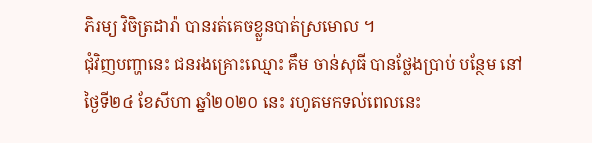ភិរម្យ វិចិត្រដារ៉ា បានរត់គេចខ្លួនបាត់ស្រមោល ។
ជុំវិញបញ្ហានេះ ជនរងគ្រោះឈ្មោះ គឹម ចាន់សុធី បានថ្លែងប្រាប់ បន្ថែម នៅថ្ងៃទី២៤ ខែសីហា ឆ្នាំ២០២០ នេះ រហូតមកទល់ពេលនេះ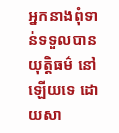អ្នកនាងពុំទាន់ទទួលបានយុត្តិធម៌ នៅឡើយទេ ដោយសា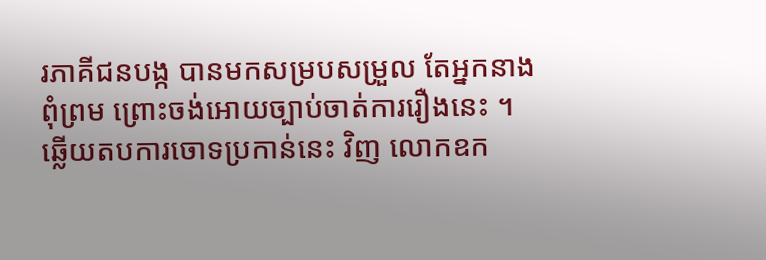រភាគីជនបង្ក បានមកសម្របសម្រួល តែអ្នកនាងពុំព្រម ព្រោះចង់អោយច្បាប់ចាត់ការរឿងនេះ ។
ឆ្លើយតបការចោទប្រកាន់នេះ វិញ លោកឧក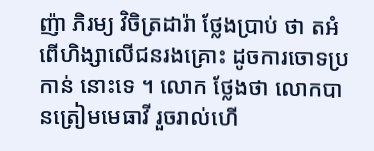ញ៉ា ភិរម្យ វិចិត្រដារ៉ា ថ្លែងប្រាប់ ថា តអំពើហិង្សាលើជនរងគ្រោះ ដូចការចោទប្រកាន់ នោះទេ ។ លោក ថ្លែងថា លោកបានត្រៀមមេធាវី រួចរាល់ហើ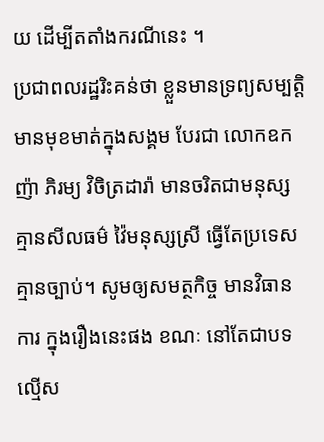យ ដើម្បីតតាំងករណីនេះ ។
ប្រជាពលរដ្ឋរិះគន់ថា ខ្លួនមានទ្រព្យសម្បត្តិ មានមុខមាត់ក្នុងសង្គម បែរជា លោកឧកញ៉ា ភិរម្យ វិចិត្រដារ៉ា មានចរិតជាមនុស្សគ្មានសីលធម៌ វ៉ៃមនុស្សស្រី ធ្វើតែប្រទេសគ្មានច្បាប់។ សូមឲ្យសមត្ថកិច្ច មានវិធានការ ក្នុងរឿងនេះផង ខណៈ នៅតែជាបទល្មើស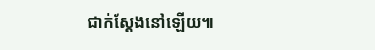ជាក់ស្ដែងនៅឡើយ៕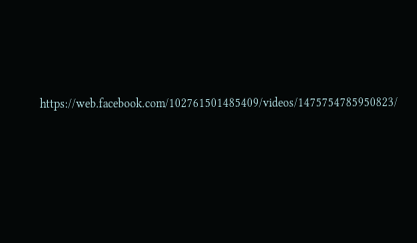https://web.facebook.com/102761501485409/videos/1475754785950823/